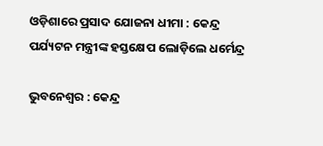ଓଡ଼ିଶାରେ ପ୍ରସାଦ ଯୋଜନା ଧୀମା : କେନ୍ଦ୍ର ପର୍ଯ୍ୟଟନ ମନ୍ତ୍ରୀଙ୍କ ହସ୍ତକ୍ଷେପ ଲୋଡ଼ିଲେ ଧର୍ମେନ୍ଦ୍ର

ଭୁବନେଶ୍ୱର : କେନ୍ଦ୍ର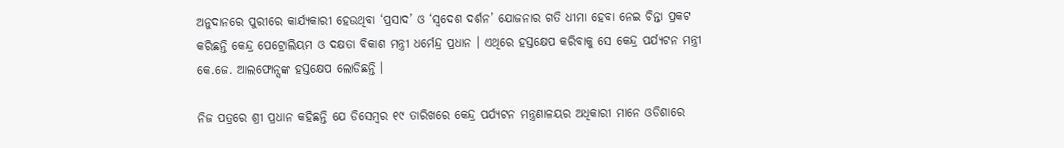ଅନୁଦାନରେ ପୁରୀରେ କାର୍ଯ୍ୟକାରୀ ହେଉଥିବା ‘ପ୍ରସାଦ’ ଓ ‘ସ୍ୱଦେଶ ଦର୍ଶନ’ ଯୋଜନାର ଗତି ଧୀମା ହେବା ନେଇ ଚିନ୍ତା ପ୍ରକଟ କରିଛନ୍ତି କେନ୍ଦ୍ର ପେଟ୍ରୋଲିୟମ ଓ ଦକ୍ଷତା ବିକାଶ ମନ୍ତ୍ରୀ ଧର୍ମେନ୍ଦ୍ର ପ୍ରଧାନ । ଏଥିରେ ହସ୍ତକ୍ଷେପ କରିବାକୁ ସେ କେନ୍ଦ୍ର ପର୍ଯ୍ୟଟନ ମନ୍ତ୍ରୀ କେ.ଜେ. ଆଲଫୋନ୍ସଙ୍କ ହସ୍ତକ୍ଷେପ ଲୋଡିଛନ୍ତି ।

ନିଜ ପତ୍ରରେ ଶ୍ରୀ ପ୍ରଧାନ କହିଛନ୍ତି ଯେ ଡିସେମ୍ବର ୧୯ ତାରିଖରେ କେନ୍ଦ୍ର ପର୍ଯ୍ୟଟନ ମନ୍ତ୍ରଣାଳୟର ଅଧିକାରୀ ମାନେ ଓଡିଶାରେ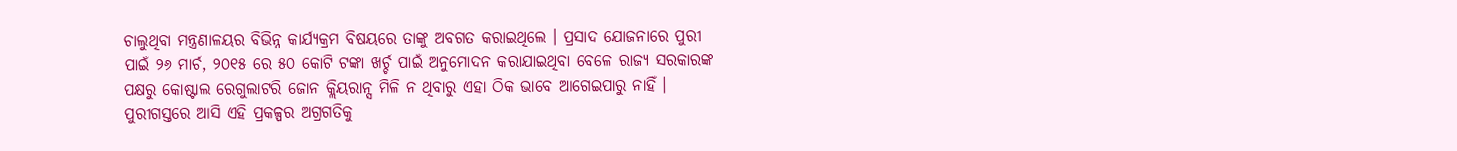ଚାଲୁଥିବା ମନ୍ତ୍ରଣାଳୟର ବିଭିନ୍ନ କାର୍ଯ୍ୟକ୍ରମ ବିଷୟରେ ତାଙ୍କୁ ଅବଗତ କରାଇଥିଲେ । ପ୍ରସାଦ ଯୋଜନାରେ ପୁରୀ ପାଇଁ ୨୬ ମାର୍ଚ, ୨୦୧୫ ରେ ୫୦ କୋଟି ଟଙ୍କା ଖର୍ଚ୍ଚ ପାଇଁ ଅନୁମୋଦନ କରାଯାଇଥିବା ବେଳେ ରାଜ୍ୟ ସରକାରଙ୍କ ପକ୍ଷରୁ କୋଷ୍ଟାଲ ରେଗୁଲାଟରି ଜୋନ କ୍ଲିୟରାନ୍ସ ମିଳି ନ ଥିବାରୁ ଏହା ଠିକ ଭାବେ ଆଗେଇପାରୁ ନାହିଁ । ପୁରୀଗସ୍ତରେ ଆସି ଏହି ପ୍ରକଳ୍ପର ଅଗ୍ରଗତିକୁ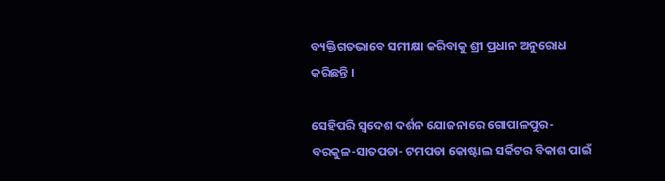ବ୍ୟକ୍ତିଗତଭାବେ ସମୀକ୍ଷା କରିବାକୁ ଶ୍ରୀ ପ୍ରଧାନ ଅନୁରୋଧ କରିଛନ୍ତି ।

ସେହିପରି ସ୍ୱଦେଶ ଦର୍ଶନ ଯୋଜନାରେ ଗୋପାଳପୁର- ବରକୁଳ-ସାତପଡା- ଟମପଡା କୋଷ୍ଟାଲ ସର୍କିଟର ବିକାଶ ପାଇଁ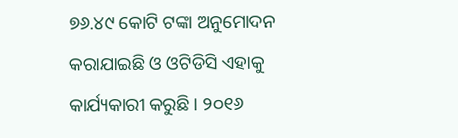୭୬.୪୯ କୋଟି ଟଙ୍କା ଅନୁମୋଦନ କରାଯାଇଛି ଓ ଓଟିଡିସି ଏହାକୁ କାର୍ଯ୍ୟକାରୀ କରୁଛି । ୨୦୧୬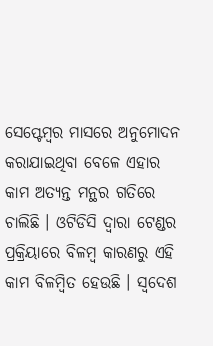ସେପ୍ଟେମ୍ବର ମାସରେ ଅନୁମୋଦନ କରାଯାଇଥିବା ବେଳେ ଏହାର କାମ ଅତ୍ୟନ୍ତ ମନ୍ଥର ଗତିରେ ଚାଲିଛି । ଓଟିଡିସି ଦ୍ୱାରା ଟେଣ୍ଡର ପ୍ରକ୍ରିୟାରେ ବିଳମ୍ବ କାରଣରୁ ଏହି କାମ ବିଳମ୍ବିତ ହେଉଛି । ସ୍ୱଦେଶ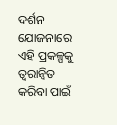ଦର୍ଶନ ଯୋଜନାରେ ଏହି ପ୍ରକଳ୍ପକୁ ତ୍ୱରାନ୍ଵିତ କରିବା ପାଇଁ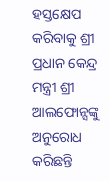ହସ୍ତକ୍ଷେପ କରିବାକୁ ଶ୍ରୀ ପ୍ରଧାନ କେନ୍ଦ୍ର ମନ୍ତ୍ରୀ ଶ୍ରୀ ଆଲଫୋନ୍ସଙ୍କୁ ଅନୁରୋଧ କରିଛନ୍ତି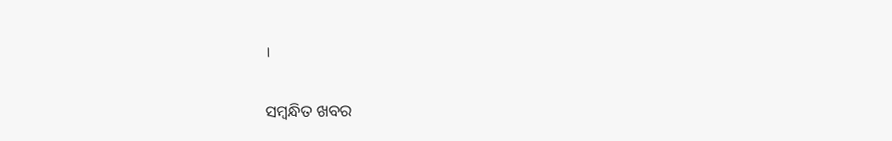।

ସମ୍ବନ୍ଧିତ ଖବର